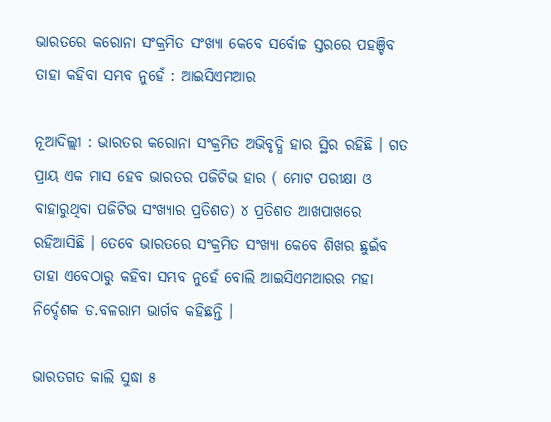ଭାରତରେ କରୋନା ସଂକ୍ରମିତ ସଂଖ୍ୟା କେବେ ସର୍ବୋଚ୍ଚ ସ୍ତରରେ ପହଞ୍ଚିବ ତାହା କହିବା ସମ୍ଭବ ନୁହେଁ : ଆଇସିଏମଆର

ନୂଆଦିଲ୍ଲୀ : ଭାରତର କରୋନା ସଂକ୍ରମିତ ଅଭିବୃଦ୍ଧି ହାର ସ୍ଥିର ରହିଛି । ଗତ ପ୍ରାୟ ଏକ ମାସ ହେବ ଭାରତର ପଜିଟିଭ ହାର ( ମୋଟ ପରୀକ୍ଷା ଓ ବାହାରୁଥିବା ପଜିଟିଭ ସଂଖ୍ୟାର ପ୍ରତିଶତ) ୪ ପ୍ରତିଶତ ଆଖପାଖରେ ରହିଆସିଛି । ତେବେ ଭାରତରେ ସଂକ୍ରମିତ ସଂଖ୍ୟା କେବେ ଶିଖର ଛୁଇଁବ ତାହା ଏବେଠାରୁ କହିବା ସମ୍ଭବ ନୁହେଁ ବୋଲି ଆଇସିଏମଆରର ମହା ନିର୍ଦ୍ଦେଶକ ଡ.ବଳରାମ ଭାର୍ଗବ କହିଛନ୍ତି ।

ଭାରତଗତ କାଲି ସୁଦ୍ଧା ୫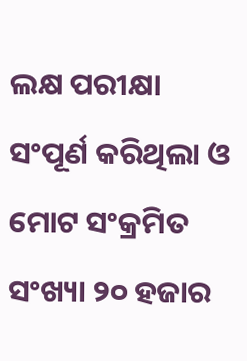ଲକ୍ଷ ପରୀକ୍ଷା ସଂପୂର୍ଣ କରିଥିଲା ଓ ମୋଟ ସଂକ୍ରମିତ ସଂଖ୍ୟା ୨୦ ହଜାର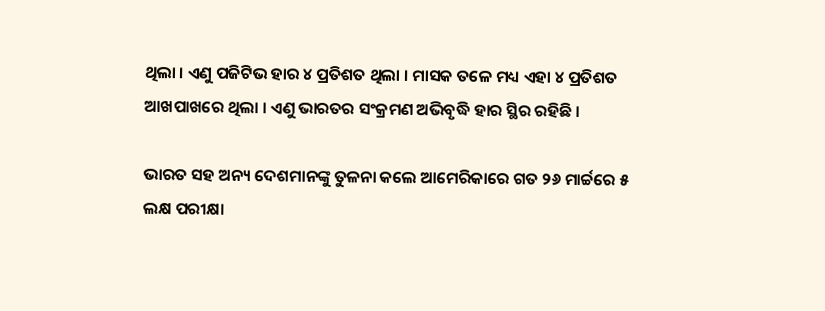ଥିଲା । ଏଣୁ ପଜିଟିଭ ହାର ୪ ପ୍ରତିଶତ ଥିଲା । ମାସକ ତଳେ ମଧ୍ୟ ଏହା ୪ ପ୍ରତିଶତ ଆଖପାଖରେ ଥିଲା । ଏଣୁ ଭାରତର ସଂକ୍ରମଣ ଅଭିବୃଦ୍ଧି ହାର ସ୍ଥିର ରହିଛି ।

ଭାରତ ସହ ଅନ୍ୟ ଦେଶମାନଙ୍କୁ ତୁଳନା କଲେ ଆମେରିକାରେ ଗତ ୨୬ ମାର୍ଚ୍ଚରେ ୫ ଲକ୍ଷ ପରୀକ୍ଷା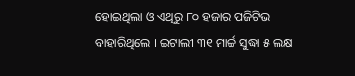ହୋଇଥିଲା ଓ ଏଥିରୁ ୮୦ ହଜାର ପଜିଟିଭ ବାହାରିଥିଲେ । ଇଟାଲୀ ୩୧ ମାର୍ଚ୍ଚ ସୁଦ୍ଧା ୫ ଲକ୍ଷ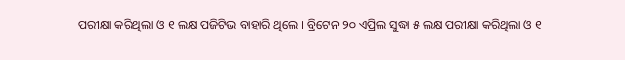ପରୀକ୍ଷା କରିଥିଲା ଓ ୧ ଲକ୍ଷ ପଜିଟିଭ ବାହାରି ଥିଲେ । ବ୍ରିଟେନ ୨୦ ଏପ୍ରିଲ ସୁଦ୍ଧା ୫ ଲକ୍ଷ ପରୀକ୍ଷା କରିଥିଲା ଓ ୧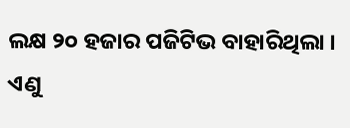ଲକ୍ଷ ୨୦ ହଜାର ପଜିଟିଭ ବାହାରିଥିଲା । ଏଣୁ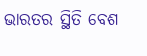ଭାରତର ସ୍ଥିତି ବେଶ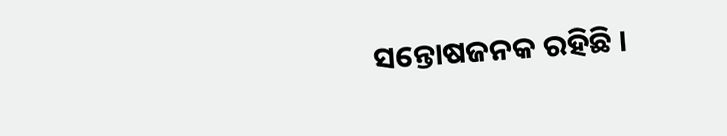ସନ୍ତୋଷଜନକ ରହିଛି ।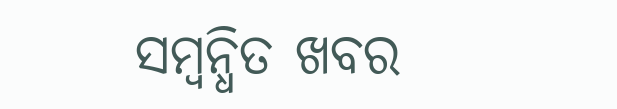ସମ୍ବନ୍ଧିତ ଖବର